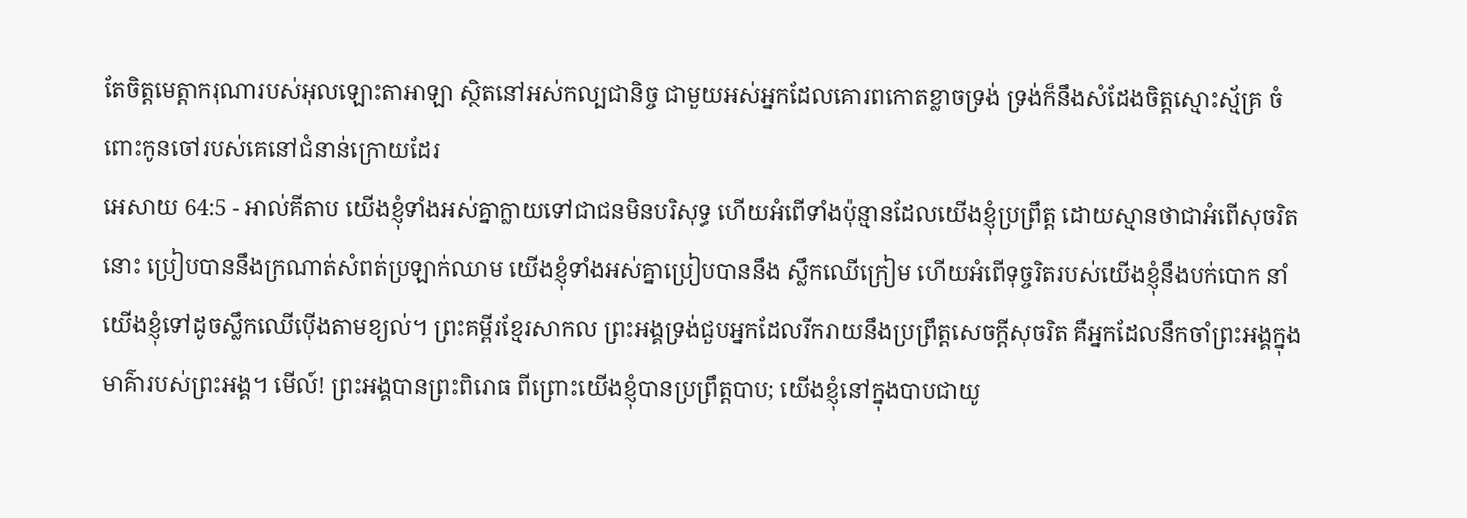តែចិត្តមេត្តាករុណារបស់អុលឡោះតាអាឡា ស្ថិតនៅអស់កល្បជានិច្ច ជាមួយអស់អ្នកដែលគោរពកោតខ្លាចទ្រង់ ទ្រង់ក៏នឹងសំដែងចិត្តស្មោះស្ម័គ្រ ចំពោះកូនចៅរបស់គេនៅជំនាន់ក្រោយដែរ
អេសាយ 64:5 - អាល់គីតាប យើងខ្ញុំទាំងអស់គ្នាក្លាយទៅជាជនមិនបរិសុទ្ធ ហើយអំពើទាំងប៉ុន្មានដែលយើងខ្ញុំប្រព្រឹត្ត ដោយស្មានថាជាអំពើសុចរិតនោះ ប្រៀបបាននឹងក្រណាត់សំពត់ប្រឡាក់ឈាម យើងខ្ញុំទាំងអស់គ្នាប្រៀបបាននឹង ស្លឹកឈើក្រៀម ហើយអំពើទុច្ចរិតរបស់យើងខ្ញុំនឹងបក់បោក នាំយើងខ្ញុំទៅដូចស្លឹកឈើប៉ើងតាមខ្យល់។ ព្រះគម្ពីរខ្មែរសាកល ព្រះអង្គទ្រង់ជួបអ្នកដែលរីករាយនឹងប្រព្រឹត្តសេចក្ដីសុចរិត គឺអ្នកដែលនឹកចាំព្រះអង្គក្នុងមាគ៌ារបស់ព្រះអង្គ។ មើល៍! ព្រះអង្គបានព្រះពិរោធ ពីព្រោះយើងខ្ញុំបានប្រព្រឹត្តបាប; យើងខ្ញុំនៅក្នុងបាបជាយូ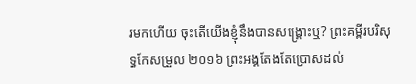រមកហើយ ចុះតើយើងខ្ញុំនឹងបានសង្គ្រោះឬ? ព្រះគម្ពីរបរិសុទ្ធកែសម្រួល ២០១៦ ព្រះអង្គតែងតែប្រោសដល់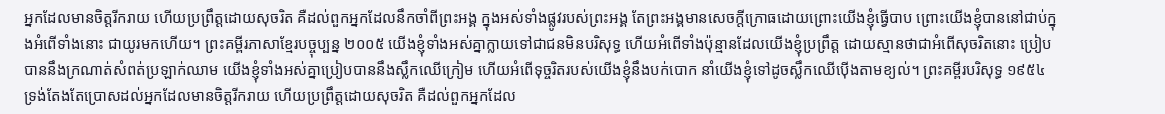អ្នកដែលមានចិត្តរីករាយ ហើយប្រព្រឹត្តដោយសុចរិត គឺដល់ពួកអ្នកដែលនឹកចាំពីព្រះអង្គ ក្នុងអស់ទាំងផ្លូវរបស់ព្រះអង្គ តែព្រះអង្គមានសេចក្ដីក្រោធដោយព្រោះយើងខ្ញុំធ្វើបាប ព្រោះយើងខ្ញុំបាននៅជាប់ក្នុងអំពើទាំងនោះ ជាយូរមកហើយ។ ព្រះគម្ពីរភាសាខ្មែរបច្ចុប្បន្ន ២០០៥ យើងខ្ញុំទាំងអស់គ្នាក្លាយទៅជាជនមិនបរិសុទ្ធ ហើយអំពើទាំងប៉ុន្មានដែលយើងខ្ញុំប្រព្រឹត្ត ដោយស្មានថាជាអំពើសុចរិតនោះ ប្រៀបបាននឹងក្រណាត់សំពត់ប្រឡាក់ឈាម យើងខ្ញុំទាំងអស់គ្នាប្រៀបបាននឹងស្លឹកឈើក្រៀម ហើយអំពើទុច្ចរិតរបស់យើងខ្ញុំនឹងបក់បោក នាំយើងខ្ញុំទៅដូចស្លឹកឈើប៉ើងតាមខ្យល់។ ព្រះគម្ពីរបរិសុទ្ធ ១៩៥៤ ទ្រង់តែងតែប្រោសដល់អ្នកដែលមានចិត្តរីករាយ ហើយប្រព្រឹត្តដោយសុចរិត គឺដល់ពួកអ្នកដែល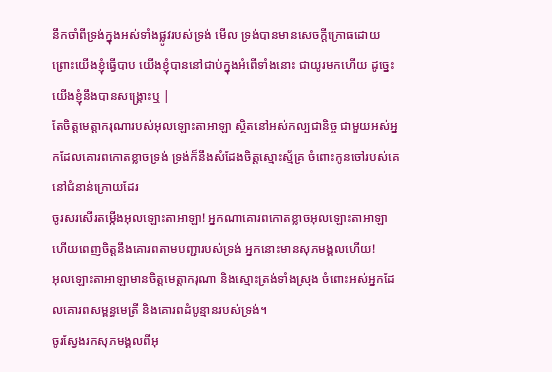នឹកចាំពីទ្រង់ក្នុងអស់ទាំងផ្លូវរបស់ទ្រង់ មើល ទ្រង់បានមានសេចក្ដីក្រោធដោយព្រោះយើងខ្ញុំធ្វើបាប យើងខ្ញុំបាននៅជាប់ក្នុងអំពើទាំងនោះ ជាយូរមកហើយ ដូច្នេះ យើងខ្ញុំនឹងបានសង្គ្រោះឬ |
តែចិត្តមេត្តាករុណារបស់អុលឡោះតាអាឡា ស្ថិតនៅអស់កល្បជានិច្ច ជាមួយអស់អ្នកដែលគោរពកោតខ្លាចទ្រង់ ទ្រង់ក៏នឹងសំដែងចិត្តស្មោះស្ម័គ្រ ចំពោះកូនចៅរបស់គេនៅជំនាន់ក្រោយដែរ
ចូរសរសើរតម្កើងអុលឡោះតាអាឡា! អ្នកណាគោរពកោតខ្លាចអុលឡោះតាអាឡា ហើយពេញចិត្តនឹងគោរពតាមបញ្ជារបស់ទ្រង់ អ្នកនោះមានសុភមង្គលហើយ!
អុលឡោះតាអាឡាមានចិត្តមេត្តាករុណា និងស្មោះត្រង់ទាំងស្រុង ចំពោះអស់អ្នកដែលគោរពសម្ពន្ធមេត្រី និងគោរពដំបូន្មានរបស់ទ្រង់។
ចូរស្វែងរកសុភមង្គលពីអុ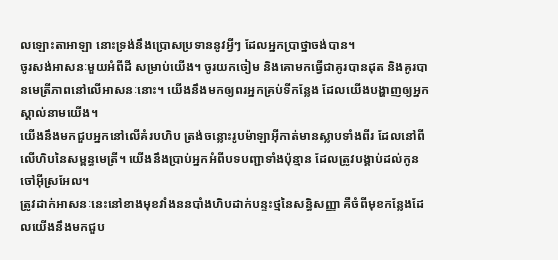លឡោះតាអាឡា នោះទ្រង់នឹងប្រោសប្រទាននូវអ្វីៗ ដែលអ្នកប្រាថ្នាចង់បាន។
ចូរសង់អាសនៈមួយអំពីដី សម្រាប់យើង។ ចូរយកចៀម និងគោមកធ្វើជាគូរបានដុត និងគូរបានមេត្រីភាពនៅលើអាសនៈនោះ។ យើងនឹងមកឲ្យពរអ្នកគ្រប់ទីកន្លែង ដែលយើងបង្ហាញឲ្យអ្នកស្គាល់នាមយើង។
យើងនឹងមកជួបអ្នកនៅលើគំរបហិប ត្រង់ចន្លោះរូបម៉ាឡាអ៊ីកាត់មានស្លាបទាំងពីរ ដែលនៅពីលើហិបនៃសម្ពន្ធមេត្រី។ យើងនឹងប្រាប់អ្នកអំពីបទបញ្ជាទាំងប៉ុន្មាន ដែលត្រូវបង្គាប់ដល់កូនចៅអ៊ីស្រអែល។
ត្រូវដាក់អាសនៈនេះនៅខាងមុខវាំងននបាំងហិបដាក់បន្ទះថ្មនៃសន្ធិសញ្ញា គឺចំពីមុខកន្លែងដែលយើងនឹងមកជួប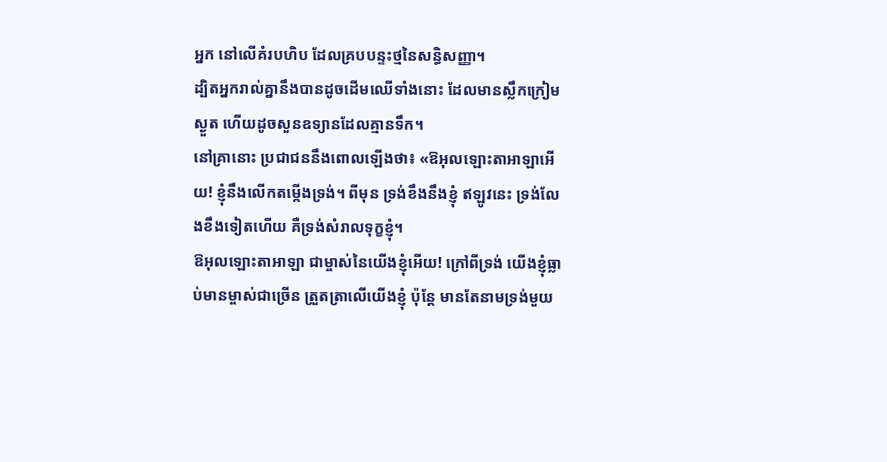អ្នក នៅលើគំរបហិប ដែលគ្របបន្ទះថ្មនៃសន្ធិសញ្ញា។
ដ្បិតអ្នករាល់គ្នានឹងបានដូចដើមឈើទាំងនោះ ដែលមានស្លឹកក្រៀមស្ងួត ហើយដូចសួនឧទ្យានដែលគ្មានទឹក។
នៅគ្រានោះ ប្រជាជននឹងពោលឡើងថា៖ «ឱអុលឡោះតាអាឡាអើយ! ខ្ញុំនឹងលើកតម្កើងទ្រង់។ ពីមុន ទ្រង់ខឹងនឹងខ្ញុំ ឥឡូវនេះ ទ្រង់លែងខឹងទៀតហើយ គឺទ្រង់សំរាលទុក្ខខ្ញុំ។
ឱអុលឡោះតាអាឡា ជាម្ចាស់នៃយើងខ្ញុំអើយ! ក្រៅពីទ្រង់ យើងខ្ញុំធ្លាប់មានម្ចាស់ជាច្រើន ត្រួតត្រាលើយើងខ្ញុំ ប៉ុន្តែ មានតែនាមទ្រង់មួយ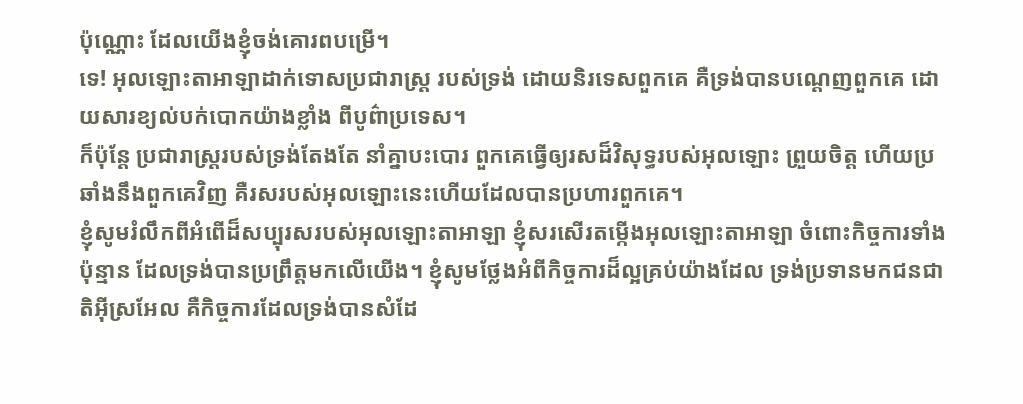ប៉ុណ្ណោះ ដែលយើងខ្ញុំចង់គោរពបម្រើ។
ទេ! អុលឡោះតាអាឡាដាក់ទោសប្រជារាស្ត្រ របស់ទ្រង់ ដោយនិរទេសពួកគេ គឺទ្រង់បានបណ្ដេញពួកគេ ដោយសារខ្យល់បក់បោកយ៉ាងខ្លាំង ពីបូព៌ាប្រទេស។
ក៏ប៉ុន្តែ ប្រជារាស្ត្ររបស់ទ្រង់តែងតែ នាំគ្នាបះបោរ ពួកគេធ្វើឲ្យរសដ៏វិសុទ្ធរបស់អុលឡោះ ព្រួយចិត្ត ហើយប្រឆាំងនឹងពួកគេវិញ គឺរសរបស់អុលឡោះនេះហើយដែលបានប្រហារពួកគេ។
ខ្ញុំសូមរំលឹកពីអំពើដ៏សប្បុរសរបស់អុលឡោះតាអាឡា ខ្ញុំសរសើរតម្កើងអុលឡោះតាអាឡា ចំពោះកិច្ចការទាំងប៉ុន្មាន ដែលទ្រង់បានប្រព្រឹត្តមកលើយើង។ ខ្ញុំសូមថ្លែងអំពីកិច្ចការដ៏ល្អគ្រប់យ៉ាងដែល ទ្រង់ប្រទានមកជនជាតិអ៊ីស្រអែល គឺកិច្ចការដែលទ្រង់បានសំដែ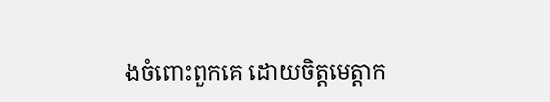ងចំពោះពួកគេ ដោយចិត្តមេត្តាក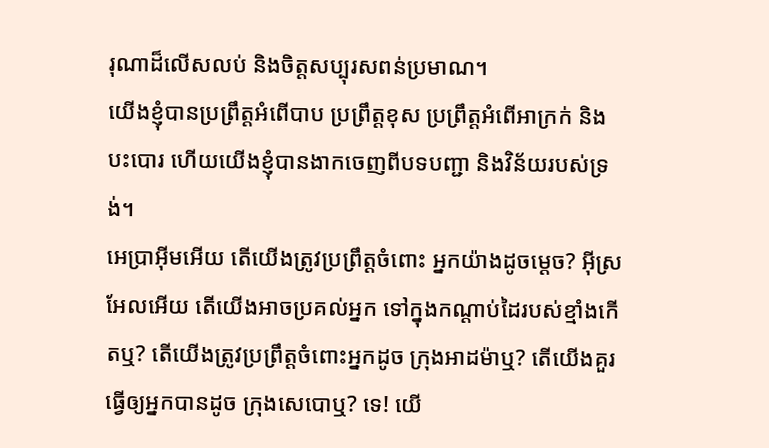រុណាដ៏លើសលប់ និងចិត្តសប្បុរសពន់ប្រមាណ។
យើងខ្ញុំបានប្រព្រឹត្តអំពើបាប ប្រព្រឹត្តខុស ប្រព្រឹត្តអំពើអាក្រក់ និងបះបោរ ហើយយើងខ្ញុំបានងាកចេញពីបទបញ្ជា និងវិន័យរបស់ទ្រង់។
អេប្រាអ៊ីមអើយ តើយើងត្រូវប្រព្រឹត្តចំពោះ អ្នកយ៉ាងដូចម្ដេច? អ៊ីស្រអែលអើយ តើយើងអាចប្រគល់អ្នក ទៅក្នុងកណ្ដាប់ដៃរបស់ខ្មាំងកើតឬ? តើយើងត្រូវប្រព្រឹត្តចំពោះអ្នកដូច ក្រុងអាដម៉ាឬ? តើយើងគួរធ្វើឲ្យអ្នកបានដូច ក្រុងសេបោឬ? ទេ! យើ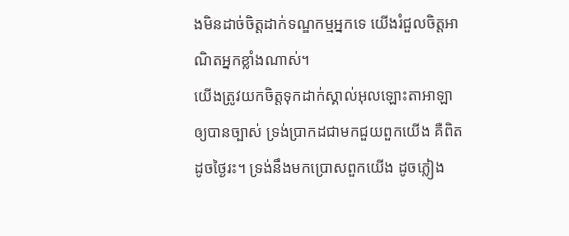ងមិនដាច់ចិត្តដាក់ទណ្ឌកម្មអ្នកទេ យើងរំជួលចិត្តអាណិតអ្នកខ្លាំងណាស់។
យើងត្រូវយកចិត្តទុកដាក់ស្គាល់អុលឡោះតាអាឡា ឲ្យបានច្បាស់ ទ្រង់ប្រាកដជាមកជួយពួកយើង គឺពិតដូចថ្ងៃរះ។ ទ្រង់នឹងមកប្រោសពួកយើង ដូចភ្លៀង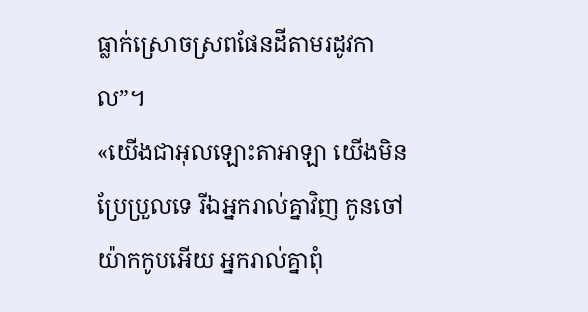ធ្លាក់ស្រោចស្រពផែនដីតាមរដូវកាល”។
«យើងជាអុលឡោះតាអាឡា យើងមិនប្រែប្រួលទេ រីឯអ្នករាល់គ្នាវិញ កូនចៅយ៉ាកកូបអើយ អ្នករាល់គ្នាពុំ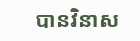បានវិនាស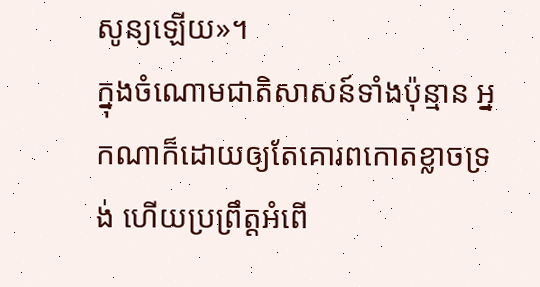សូន្យឡើយ»។
ក្នុងចំណោមជាតិសាសន៍ទាំងប៉ុន្មាន អ្នកណាក៏ដោយឲ្យតែគោរពកោតខ្លាចទ្រង់ ហើយប្រព្រឹត្ដអំពើ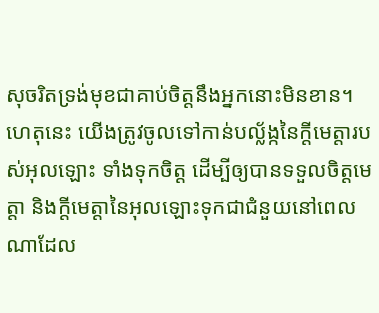សុចរិតទ្រង់មុខជាគាប់ចិត្តនឹងអ្នកនោះមិនខាន។
ហេតុនេះ យើងត្រូវចូលទៅកាន់បល្ល័ង្កនៃក្តីមេត្តារបស់អុលឡោះ ទាំងទុកចិត្ដ ដើម្បីឲ្យបានទទួលចិត្តមេត្ដា និងក្តីមេត្តានៃអុលឡោះទុកជាជំនួយនៅពេលណាដែល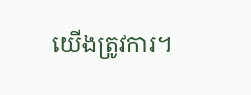យើងត្រូវការ។